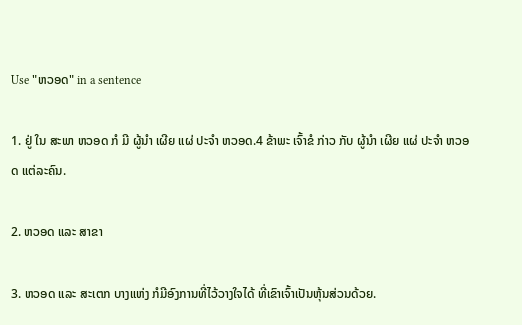Use "ຫວອດ" in a sentence

1. ຢູ່ ໃນ ສະພາ ຫວອດ ກໍ ມີ ຜູ້ນໍາ ເຜີຍ ແຜ່ ປະຈໍາ ຫວອດ.4 ຂ້າພະ ເຈົ້າຂໍ ກ່າວ ກັບ ຜູ້ນໍາ ເຜີຍ ແຜ່ ປະຈໍາ ຫວອດ ແຕ່ລະຄົນ.

2. ຫວອດ ແລະ ສາຂາ

3. ຫວອດ ແລະ ສະເຕກ ບາງແຫ່ງ ກໍມີອົງການທີ່ໄວ້ວາງໃຈໄດ້ ທີ່ເຂົາເຈົ້າເປັນຫຸ້ນສ່ວນດ້ວຍ.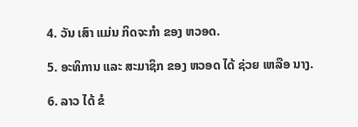4. ວັນ ເສົາ ແມ່ນ ກິດຈະກໍາ ຂອງ ຫວອດ.

5. ອະທິການ ແລະ ສະມາຊິກ ຂອງ ຫວອດ ໄດ້ ຊ່ວຍ ເຫລືອ ນາງ.

6. ລາວ ໄດ້ ຂໍ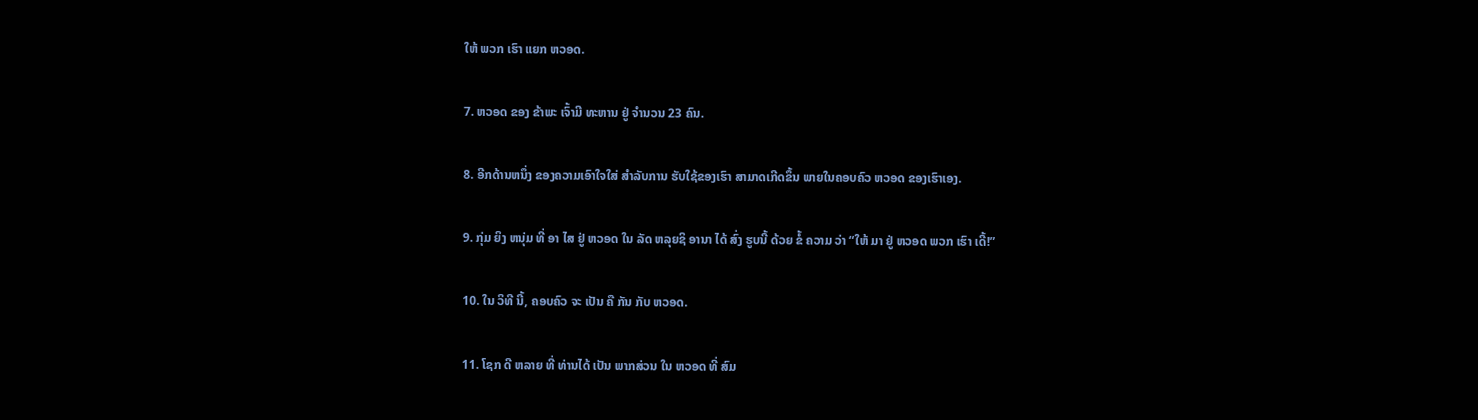ໃຫ້ ພວກ ເຮົາ ແຍກ ຫວອດ.

7. ຫວອດ ຂອງ ຂ້າພະ ເຈົ້າມີ ທະຫານ ຢູ່ ຈໍານວນ 23 ຄົນ.

8. ອີກດ້ານຫນຶ່ງ ຂອງຄວາມເອົາໃຈໃສ່ ສໍາລັບການ ຮັບໃຊ້ຂອງເຮົາ ສາມາດເກີດຂຶ້ນ ພາຍໃນຄອບຄົວ ຫວອດ ຂອງເຮົາເອງ.

9. ກຸ່ມ ຍິງ ຫນຸ່ມ ທີ່ ອາ ໄສ ຢູ່ ຫວອດ ໃນ ລັດ ຫລຸຍຊິ ອານາ ໄດ້ ສົ່ງ ຮູບນີ້ ດ້ວຍ ຂໍ້ ຄວາມ ວ່າ “ໃຫ້ ມາ ຢູ່ ຫວອດ ພວກ ເຮົາ ເດີ້!”

10. ໃນ ວິທີ ນີ້, ຄອບຄົວ ຈະ ເປັນ ຄື ກັນ ກັບ ຫວອດ.

11. ໂຊກ ດີ ຫລາຍ ທີ່ ທ່ານໄດ້ ເປັນ ພາກສ່ວນ ໃນ ຫວອດ ທີ່ ສົມ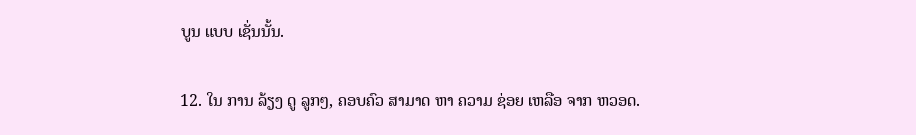ບູນ ແບບ ເຊັ່ນນັ້ນ.

12. ໃນ ການ ລ້ຽງ ດູ ລູກໆ, ຄອບຄົວ ສາມາດ ຫາ ຄວາມ ຊ່ອຍ ເຫລືອ ຈາກ ຫວອດ.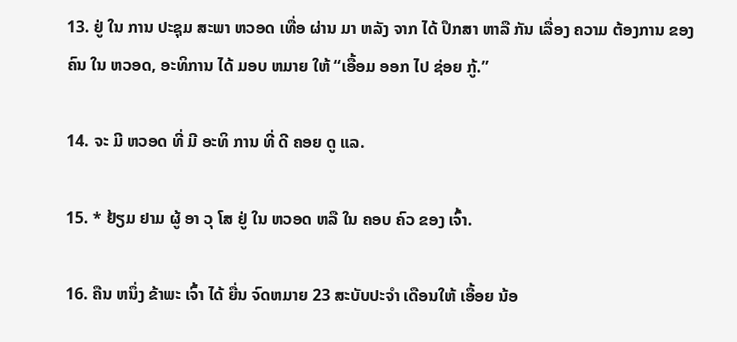13. ຢູ່ ໃນ ການ ປະຊຸມ ສະພາ ຫວອດ ເທື່ອ ຜ່ານ ມາ ຫລັງ ຈາກ ໄດ້ ປຶກສາ ຫາລື ກັນ ເລື່ອງ ຄວາມ ຕ້ອງການ ຂອງ ຄົນ ໃນ ຫວອດ, ອະທິການ ໄດ້ ມອບ ຫມາຍ ໃຫ້ “ເອື້ອມ ອອກ ໄປ ຊ່ອຍ ກູ້.”

14. ຈະ ມີ ຫວອດ ທີ່ ມີ ອະທິ ການ ທີ່ ດີ ຄອຍ ດູ ແລ.

15. * ຢ້ຽມ ຢາມ ຜູ້ ອາ ວຸ ໂສ ຢູ່ ໃນ ຫວອດ ຫລື ໃນ ຄອບ ຄົວ ຂອງ ເຈົ້າ.

16. ຄືນ ຫນຶ່ງ ຂ້າພະ ເຈົ້າ ໄດ້ ຍື່ນ ຈົດຫມາຍ 23 ສະບັບປະຈໍາ ເດືອນໃຫ້ ເອື້ອຍ ນ້ອ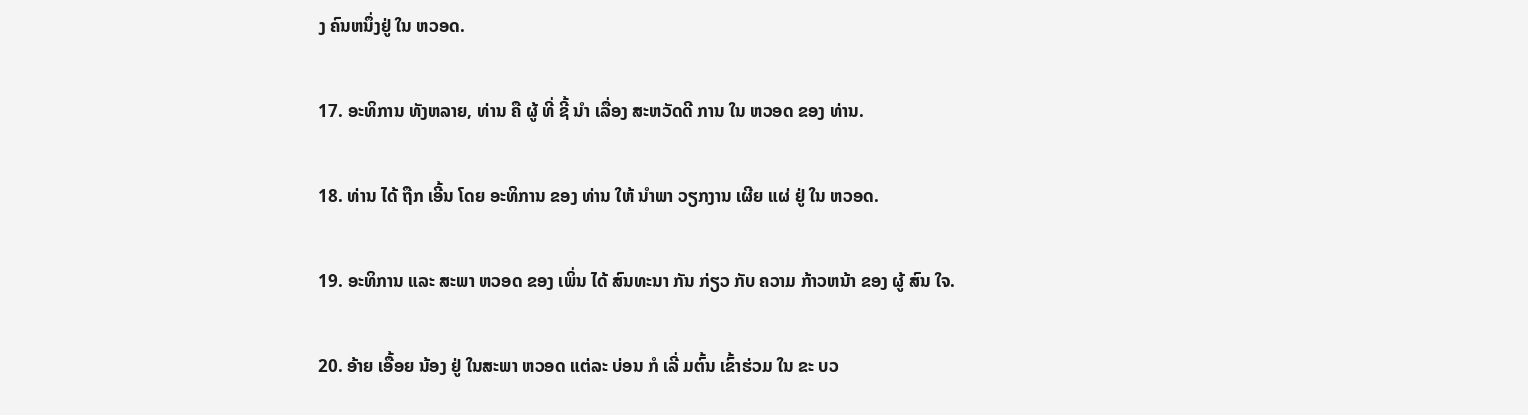ງ ຄົນຫນຶ່ງຢູ່ ໃນ ຫວອດ.

17. ອະທິການ ທັງຫລາຍ, ທ່ານ ຄື ຜູ້ ທີ່ ຊີ້ ນໍາ ເລື່ອງ ສະຫວັດດີ ການ ໃນ ຫວອດ ຂອງ ທ່ານ.

18. ທ່ານ ໄດ້ ຖືກ ເອີ້ນ ໂດຍ ອະທິການ ຂອງ ທ່ານ ໃຫ້ ນໍາພາ ວຽກງານ ເຜີຍ ແຜ່ ຢູ່ ໃນ ຫວອດ.

19. ອະທິການ ແລະ ສະພາ ຫວອດ ຂອງ ເພິ່ນ ໄດ້ ສົນທະນາ ກັນ ກ່ຽວ ກັບ ຄວາມ ກ້າວຫນ້າ ຂອງ ຜູ້ ສົນ ໃຈ.

20. ອ້າຍ ເອື້ອຍ ນ້ອງ ຢູ່ ໃນສະພາ ຫວອດ ແຕ່ລະ ບ່ອນ ກໍ ເລີ່ ມຕົ້ນ ເຂົ້າຮ່ວມ ໃນ ຂະ ບວ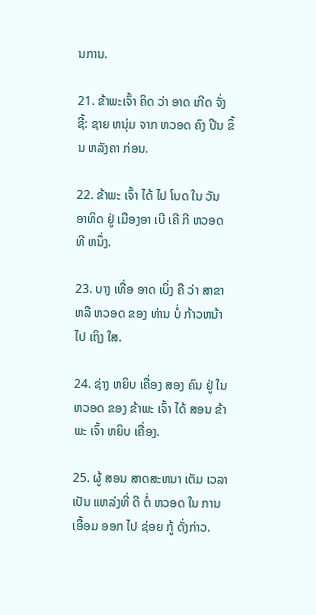ນການ.

21. ຂ້າພະເຈົ້າ ຄິດ ວ່າ ອາດ ເກີດ ຈັ່ງ ຊີ້: ຊາຍ ຫນຸ່ມ ຈາກ ຫວອດ ຄົງ ປີນ ຂຶ້ນ ຫລັງຄາ ກ່ອນ.

22. ຂ້າພະ ເຈົ້າ ໄດ້ ໄປ ໂບດ ໃນ ວັນ ອາທິດ ຢູ່ ເມືອງອາ ເບີ ເຄີ ກີ ຫວອດ ທີ ຫນຶ່ງ.

23. ບາງ ເທື່ອ ອາດ ເບິ່ງ ຄື ວ່າ ສາຂາ ຫລື ຫວອດ ຂອງ ທ່ານ ບໍ່ ກ້າວຫນ້າ ໄປ ເຖິງ ໃສ.

24. ຊ່າງ ຫຍິບ ເຄື່ອງ ສອງ ຄົນ ຢູ່ ໃນ ຫວອດ ຂອງ ຂ້າພະ ເຈົ້າ ໄດ້ ສອນ ຂ້າພະ ເຈົ້າ ຫຍິບ ເຄື່ອງ.

25. ຜູ້ ສອນ ສາດສະຫນາ ເຕັມ ເວລາ ເປັນ ແຫລ່ງທີ່ ດີ ຕໍ່ ຫວອດ ໃນ ການ ເອື້ອມ ອອກ ໄປ ຊ່ອຍ ກູ້ ດັ່ງກ່າວ.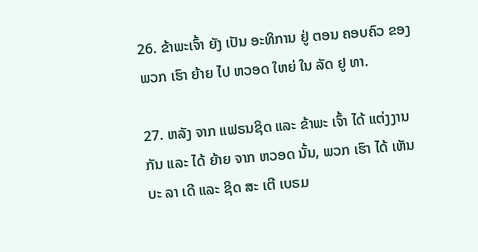26. ຂ້າພະເຈົ້າ ຍັງ ເປັນ ອະທິການ ຢູ່ ຕອນ ຄອບຄົວ ຂອງ ພວກ ເຮົາ ຍ້າຍ ໄປ ຫວອດ ໃຫຍ່ ໃນ ລັດ ຢູ ທາ.

27. ຫລັງ ຈາກ ແຟຣນຊິດ ແລະ ຂ້າພະ ເຈົ້າ ໄດ້ ແຕ່ງງານ ກັນ ແລະ ໄດ້ ຍ້າຍ ຈາກ ຫວອດ ນັ້ນ, ພວກ ເຮົາ ໄດ້ ເຫັນ ບະ ລາ ເດີ ແລະ ຊິດ ສະ ເຕີ ເບຣມ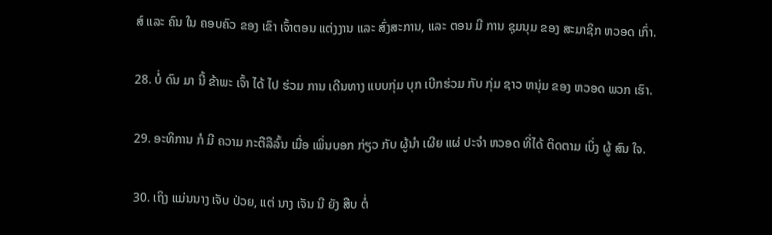ສ໌ ແລະ ຄົນ ໃນ ຄອບຄົວ ຂອງ ເຂົາ ເຈົ້າຕອນ ແຕ່ງງານ ແລະ ສົ່ງສະການ, ແລະ ຕອນ ມີ ການ ຊຸມນຸມ ຂອງ ສະມາຊິກ ຫວອດ ເກົ່າ.

28. ບໍ່ ດົນ ມາ ນີ້ ຂ້າພະ ເຈົ້າ ໄດ້ ໄປ ຮ່ວມ ການ ເດີນທາງ ແບບກຸ່ມ ບຸກ ເບີກຮ່ວມ ກັບ ກຸ່ມ ຊາວ ຫນຸ່ມ ຂອງ ຫວອດ ພວກ ເຮົາ.

29. ອະທິການ ກໍ ມີ ຄວາມ ກະຕືລືລົ້ນ ເມື່ອ ເພິ່ນບອກ ກ່ຽວ ກັບ ຜູ້ນໍາ ເຜີຍ ແຜ່ ປະຈໍາ ຫວອດ ທີ່ໄດ້ ຕິດຕາມ ເບິ່ງ ຜູ້ ສົນ ໃຈ.

30. ເຖິງ ແມ່ນນາງ ເຈັບ ປ່ວຍ, ແຕ່ ນາງ ເຈັນ ນີ ຍັງ ສືບ ຕໍ່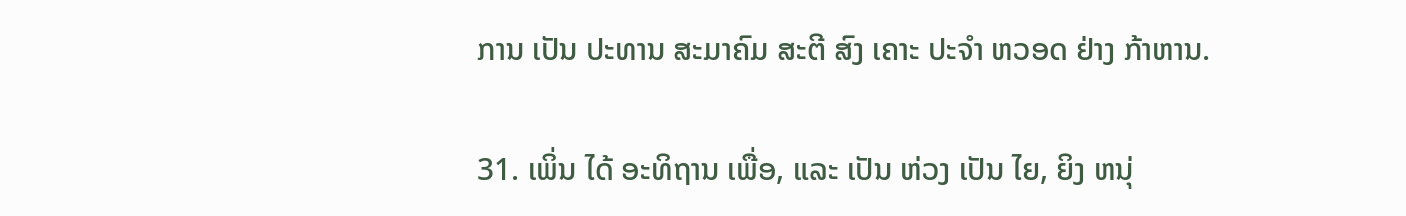ການ ເປັນ ປະທານ ສະມາຄົມ ສະຕີ ສົງ ເຄາະ ປະຈໍາ ຫວອດ ຢ່າງ ກ້າຫານ.

31. ເພິ່ນ ໄດ້ ອະທິຖານ ເພື່ອ, ແລະ ເປັນ ຫ່ວງ ເປັນ ໄຍ, ຍິງ ຫນຸ່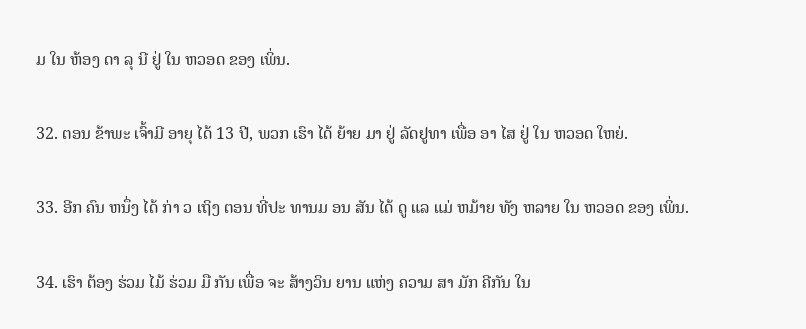ມ ໃນ ຫ້ອງ ດາ ລຸ ນີ ຢູ່ ໃນ ຫວອດ ຂອງ ເພິ່ນ.

32. ຕອນ ຂ້າພະ ເຈົ້າມີ ອາຍຸ ໄດ້ 13 ປີ, ພວກ ເຮົາ ໄດ້ ຍ້າຍ ມາ ຢູ່ ລັດຢູທາ ເພື່ອ ອາ ໄສ ຢູ່ ໃນ ຫວອດ ໃຫຍ່.

33. ອີກ ຄົນ ຫນຶ່ງ ໄດ້ ກ່າ ວ ເຖິງ ຕອນ ທີ່ປະ ທານມ ອນ ສັນ ໄດ້ ດູ ແລ ແມ່ ຫມ້າຍ ທັງ ຫລາຍ ໃນ ຫວອດ ຂອງ ເພິ່ນ.

34. ເຮົາ ຕ້ອງ ຮ່ວມ ໄມ້ ຮ່ວມ ມື ກັນ ເພື່ອ ຈະ ສ້າງວິນ ຍານ ແຫ່ງ ຄວາມ ສາ ມັກ ຄີກັນ ໃນ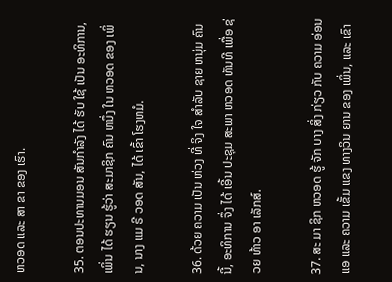ຫວອດ ແລະ ສາ ຂາ ຂອງ ເຮົາ.

35. ຕອນປະທານມອນ ສັນກໍາລັງ ໄດ້ ຮັບ ໃຊ້ ເປັນ ອະທິການ, ເພິ່ນ ໄດ້ ຮຽນ ຮູ້ວ່າ ສະມາຊິກ ຄົນ ຫນຶ່ງ ໃນ ຫວອດ ຂອງ ເພິ່ນ, ນາງ ແມ ຣີ ວອດ ສັນ, ໄດ້ ເຂົ້າ ໂຮງຫມໍ.

36. ດ້ວຍ ຄວາມ ເປັນ ຫ່ວງ ທີ່ ຈິງ ໃຈ ສໍາລັບ ຊາຍ ຫນຸ່ມ ຄົນ ນີ້, ອະທິການ ຈຶ່ງ ໄດ້ ເອີ້ນ ປະຊຸມ ສະພາ ຫວອດ ທັນທີ ເພື່ອ ຊ່ວຍ ທ້າວ ອາ ເລັກສ໌.

37. ສະ ມາ ຊິກ ຫວອດ ຮູ້ ຈັກ ບາງ ສິ່ງ ກ່ຽວ ກັບ ຄວາມ ອ່ອນ ແອ ແລະ ຄວາມ ເຂັ້ມ ແຂງ ທາງວິນ ຍານ ຂອງ ເພິ່ນ, ແລະ ເຂົາ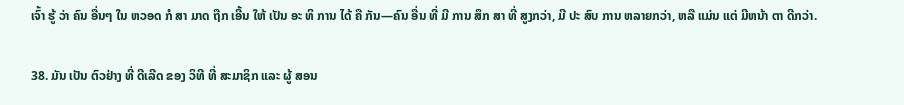ເຈົ້າ ຮູ້ ວ່າ ຄົນ ອື່ນໆ ໃນ ຫວອດ ກໍ ສາ ມາດ ຖືກ ເອີ້ນ ໃຫ້ ເປັນ ອະ ທິ ການ ໄດ້ ຄື ກັນ—ຄົນ ອື່ນ ທີ່ ມີ ການ ສຶກ ສາ ທີ່ ສູງກວ່າ, ມີ ປະ ສົບ ການ ຫລາຍກວ່າ, ຫລື ແມ່ນ ແຕ່ ມີຫນ້າ ຕາ ດີກວ່າ.

38. ມັນ ເປັນ ຕົວຢ່າງ ທີ່ ດີເລີດ ຂອງ ວິທີ ທີ່ ສະມາຊິກ ແລະ ຜູ້ ສອນ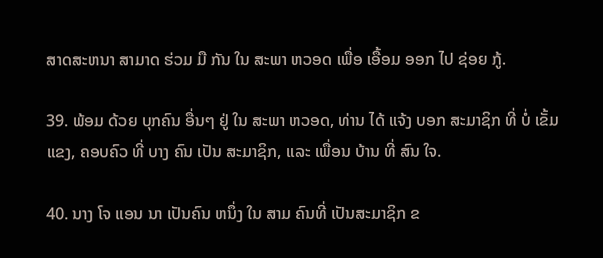ສາດສະຫນາ ສາມາດ ຮ່ວມ ມື ກັນ ໃນ ສະພາ ຫວອດ ເພື່ອ ເອື້ອມ ອອກ ໄປ ຊ່ອຍ ກູ້.

39. ພ້ອມ ດ້ວຍ ບຸກຄົນ ອື່ນໆ ຢູ່ ໃນ ສະພາ ຫວອດ, ທ່ານ ໄດ້ ແຈ້ງ ບອກ ສະມາຊິກ ທີ່ ບໍ່ ເຂັ້ມ ແຂງ, ຄອບຄົວ ທີ່ ບາງ ຄົນ ເປັນ ສະມາຊິກ, ແລະ ເພື່ອນ ບ້ານ ທີ່ ສົນ ໃຈ.

40. ນາງ ໂຈ ແອນ ນາ ເປັນຄົນ ຫນຶ່ງ ໃນ ສາມ ຄົນທີ່ ເປັນສະມາຊິກ ຂ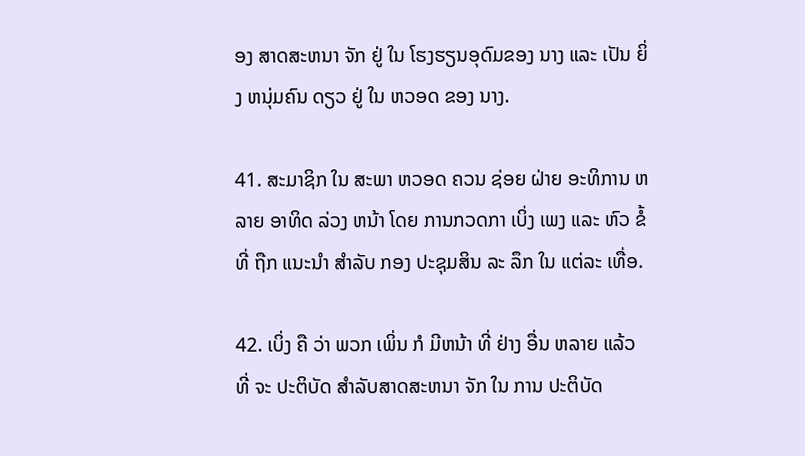ອງ ສາດສະຫນາ ຈັກ ຢູ່ ໃນ ໂຮງຮຽນອຸດົມຂອງ ນາງ ແລະ ເປັນ ຍິ່ງ ຫນຸ່ມຄົນ ດຽວ ຢູ່ ໃນ ຫວອດ ຂອງ ນາງ.

41. ສະມາຊິກ ໃນ ສະພາ ຫວອດ ຄວນ ຊ່ອຍ ຝ່າຍ ອະທິການ ຫລາຍ ອາທິດ ລ່ວງ ຫນ້າ ໂດຍ ການກວດກາ ເບິ່ງ ເພງ ແລະ ຫົວ ຂໍ້ ທີ່ ຖືກ ແນະນໍາ ສໍາລັບ ກອງ ປະຊຸມສິນ ລະ ລຶກ ໃນ ແຕ່ລະ ເທື່ອ.

42. ເບິ່ງ ຄື ວ່າ ພວກ ເພິ່ນ ກໍ ມີຫນ້າ ທີ່ ຢ່າງ ອື່ນ ຫລາຍ ແລ້ວ ທີ່ ຈະ ປະຕິບັດ ສໍາລັບສາດສະຫນາ ຈັກ ໃນ ການ ປະຕິບັດ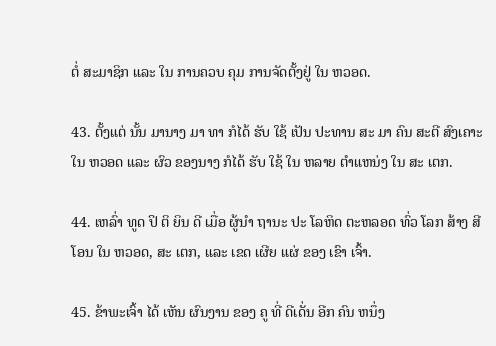ຕໍ່ ສະມາຊິກ ແລະ ໃນ ການຄວບ ຄຸມ ການຈັດຕັ້ງຢູ່ ໃນ ຫວອດ.

43. ຕັ້ງແຕ່ ນັ້ນ ມານາງ ມາ ທາ ກໍໄດ້ ຮັບ ໃຊ້ ເປັນ ປະທານ ສະ ມາ ຄົນ ສະຕີ ສົງເຄາະ ໃນ ຫວອດ ແລະ ຜົວ ຂອງນາງ ກໍໄດ້ ຮັບ ໃຊ້ ໃນ ຫລາຍ ຕໍາແຫນ່ງ ໃນ ສະ ເຕກ.

44. ເຫລົ່າ ທູດ ປິ ຕິ ຍິນ ດີ ເມື່ອ ຜູ້ນໍາ ຖານະ ປະ ໂລຫິດ ຕະຫລອດ ທົ່ວ ໂລກ ສ້າງ ສີ ໂອນ ໃນ ຫວອດ, ສະ ເຕກ, ແລະ ເຂດ ເຜີຍ ແຜ່ ຂອງ ເຂົາ ເຈົ້າ.

45. ຂ້າພະເຈົ້າ ໄດ້ ເຫັນ ຜົນງານ ຂອງ ຄູ ທີ່ ດີເດັ່ນ ອີກ ຄົນ ຫນຶ່ງ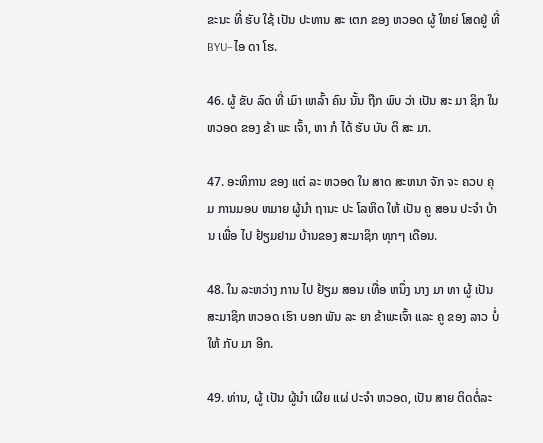ຂະນະ ທີ່ ຮັບ ໃຊ້ ເປັນ ປະທານ ສະ ເຕກ ຂອງ ຫວອດ ຜູ້ ໃຫຍ່ ໂສດຢູ່ ທີ່ BYU–ໄອ ດາ ໂຮ.

46. ຜູ້ ຂັບ ລົດ ທີ່ ເມົາ ເຫລົ້າ ຄົນ ນັ້ນ ຖືກ ພົບ ວ່າ ເປັນ ສະ ມາ ຊິກ ໃນ ຫວອດ ຂອງ ຂ້າ ພະ ເຈົ້າ, ຫາ ກໍ ໄດ້ ຮັບ ບັບ ຕິ ສະ ມາ.

47. ອະທິການ ຂອງ ແຕ່ ລະ ຫວອດ ໃນ ສາດ ສະຫນາ ຈັກ ຈະ ຄວບ ຄຸມ ການມອບ ຫມາຍ ຜູ້ນໍາ ຖານະ ປະ ໂລຫິດ ໃຫ້ ເປັນ ຄູ ສອນ ປະຈໍາ ບ້ານ ເພື່ອ ໄປ ຢ້ຽມຢາມ ບ້ານຂອງ ສະມາຊິກ ທຸກໆ ເດືອນ.

48. ໃນ ລະຫວ່າງ ການ ໄປ ຢ້ຽມ ສອນ ເທື່ອ ຫນຶ່ງ ນາງ ມາ ທາ ຜູ້ ເປັນ ສະມາຊິກ ຫວອດ ເຮົາ ບອກ ພັນ ລະ ຍາ ຂ້າພະເຈົ້າ ແລະ ຄູ ຂອງ ລາວ ບໍ່ ໃຫ້ ກັບ ມາ ອີກ.

49. ທ່ານ, ຜູ້ ເປັນ ຜູ້ນໍາ ເຜີຍ ແຜ່ ປະຈໍາ ຫວອດ, ເປັນ ສາຍ ຕິດຕໍ່ລະ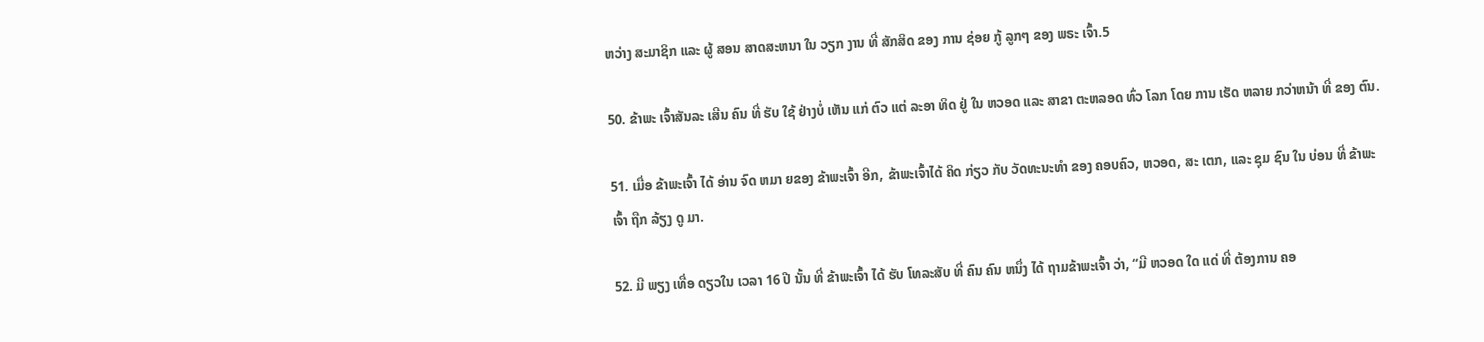ຫວ່າງ ສະມາຊິກ ແລະ ຜູ້ ສອນ ສາດສະຫນາ ໃນ ວຽກ ງານ ທີ່ ສັກສິດ ຂອງ ການ ຊ່ອຍ ກູ້ ລູກໆ ຂອງ ພຣະ ເຈົ້າ.5

50. ຂ້າພະ ເຈົ້າສັນລະ ເສີນ ຄົນ ທີ່ ຮັບ ໃຊ້ ຢ່າງບໍ່ ເຫັນ ແກ່ ຕົວ ແຕ່ ລະອາ ທິດ ຢູ່ ໃນ ຫວອດ ແລະ ສາຂາ ຕະຫລອດ ທົ່ວ ໂລກ ໂດຍ ການ ເຮັດ ຫລາຍ ກວ່າຫນ້າ ທີ່ ຂອງ ຕົນ.

51. ເມື່ອ ຂ້າພະເຈົ້າ ໄດ້ ອ່ານ ຈົດ ຫມາ ຍຂອງ ຂ້າພະເຈົ້າ ອີກ, ຂ້າພະເຈົ້າໄດ້ ຄິດ ກ່ຽວ ກັບ ວັດທະນະທໍາ ຂອງ ຄອບຄົວ, ຫວອດ, ສະ ເຕກ, ແລະ ຊຸມ ຊົນ ໃນ ບ່ອນ ທີ່ ຂ້າພະເຈົ້າ ຖືກ ລ້ຽງ ດູ ມາ.

52. ມີ ພຽງ ເທື່ອ ດຽວໃນ ເວລາ 16 ປີ ນັ້ນ ທີ່ ຂ້າພະເຈົ້າ ໄດ້ ຮັບ ໂທລະສັບ ທີ່ ຄົນ ຄົນ ຫນຶ່ງ ໄດ້ ຖາມຂ້າພະເຈົ້າ ວ່າ, “ມີ ຫວອດ ໃດ ແດ່ ທີ່ ຕ້ອງການ ຄອ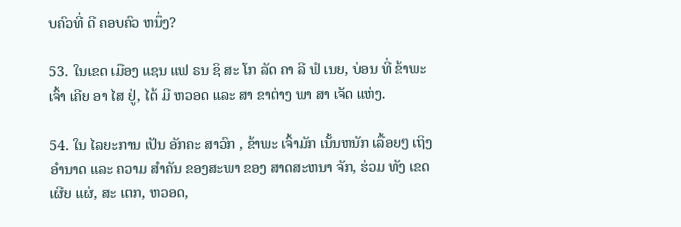ບຄົວທີ່ ດີ ຄອບຄົວ ຫນຶ່ງ?

53. ໃນເຂດ ເມືອງ ແຊນ ແຟ ຣນ ຊິ ສະ ໂກ ລັດ ຄາ ລີ ຟໍ ເນຍ, ບ່ອນ ທີ່ ຂ້າພະ ເຈົ້າ ເຄີຍ ອາ ໄສ ຢູ່, ໄດ້ ມີ ຫວອດ ແລະ ສາ ຂາຕ່າງ ພາ ສາ ເຈັດ ແຫ່ງ.

54. ໃນ ໄລຍະການ ເປັນ ອັກຄະ ສາວົກ , ຂ້າພະ ເຈົ້າມັກ ເນັ້ນຫນັກ ເລື້ອຍໆ ເຖິງ ອໍານາດ ແລະ ຄວາມ ສໍາຄັນ ຂອງສະພາ ຂອງ ສາດສະຫນາ ຈັກ, ຮ່ວມ ທັງ ເຂດ ເຜີຍ ແຜ່, ສະ ເຕກ, ຫວອດ,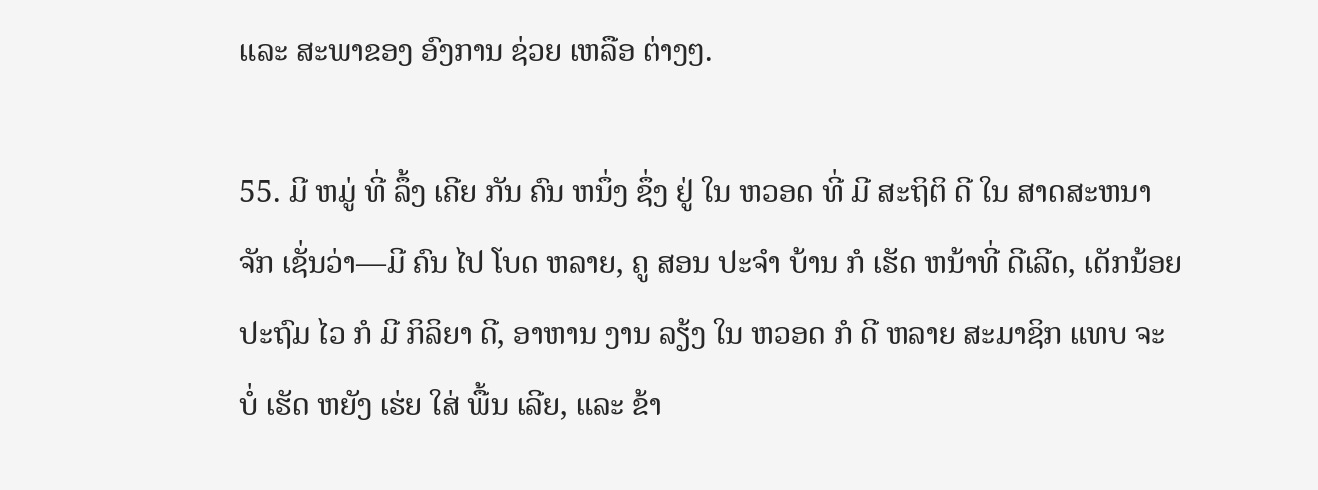ແລະ ສະພາຂອງ ອົງການ ຊ່ວຍ ເຫລືອ ຕ່າງໆ.

55. ມີ ຫມູ່ ທີ່ ລຶ້ງ ເຄີຍ ກັນ ຄົນ ຫນຶ່ງ ຊຶ່ງ ຢູ່ ໃນ ຫວອດ ທີ່ ມີ ສະຖິຕິ ດີ ໃນ ສາດສະຫນາ ຈັກ ເຊັ່ນວ່າ—ມີ ຄົນ ໄປ ໂບດ ຫລາຍ, ຄູ ສອນ ປະຈໍາ ບ້ານ ກໍ ເຮັດ ຫນ້າທີ່ ດີເລີດ, ເດັກນ້ອຍ ປະຖົມ ໄວ ກໍ ມີ ກິລິຍາ ດີ, ອາຫານ ງານ ລຽ້ງ ໃນ ຫວອດ ກໍ ດີ ຫລາຍ ສະມາຊິກ ແທບ ຈະ ບໍ່ ເຮັດ ຫຍັງ ເຮ່ຍ ໃສ່ ພື້ນ ເລີຍ, ແລະ ຂ້າ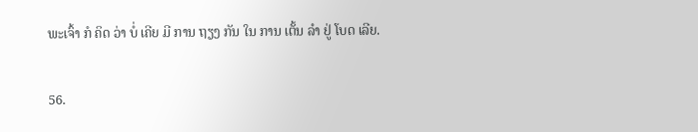ພະເຈົ້າ ກໍ ຄິດ ວ່າ ບໍ່ ເຄີຍ ມີ ການ ຖຽງ ກັນ ໃນ ການ ເຕັ້ນ ລໍາ ຢູ່ ໂບດ ເລີຍ.

56.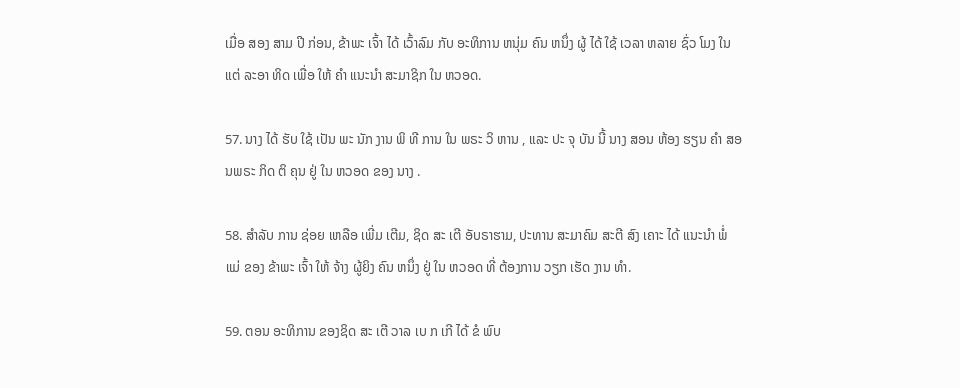ເມື່ອ ສອງ ສາມ ປີ ກ່ອນ, ຂ້າພະ ເຈົ້າ ໄດ້ ເວົ້າລົມ ກັບ ອະທິການ ຫນຸ່ມ ຄົນ ຫນຶ່ງ ຜູ້ ໄດ້ ໃຊ້ ເວລາ ຫລາຍ ຊົ່ວ ໂມງ ໃນ ແຕ່ ລະອາ ທິດ ເພື່ອ ໃຫ້ ຄໍາ ແນະນໍາ ສະມາຊິກ ໃນ ຫວອດ.

57. ນາງ ໄດ້ ຮັບ ໃຊ້ ເປັນ ພະ ນັກ ງານ ພິ ທີ ການ ໃນ ພຣະ ວິ ຫານ , ແລະ ປະ ຈຸ ບັນ ນີ້ ນາງ ສອນ ຫ້ອງ ຮຽນ ຄໍາ ສອນພຣະ ກິດ ຕິ ຄຸນ ຢູ່ ໃນ ຫວອດ ຂອງ ນາງ .

58. ສໍາລັບ ການ ຊ່ອຍ ເຫລືອ ເພີ່ມ ເຕີມ, ຊິດ ສະ ເຕີ ອັບຣາຮາມ, ປະທານ ສະມາຄົມ ສະຕີ ສົງ ເຄາະ ໄດ້ ແນະນໍາ ພໍ່ ແມ່ ຂອງ ຂ້າພະ ເຈົ້າ ໃຫ້ ຈ້າງ ຜູ້ຍິງ ຄົນ ຫນຶ່ງ ຢູ່ ໃນ ຫວອດ ທີ່ ຕ້ອງການ ວຽກ ເຮັດ ງານ ທໍາ.

59. ຕອນ ອະທິການ ຂອງຊິດ ສະ ເຕີ ວາລ ເບ ກ ເກີ ໄດ້ ຂໍ ພົບ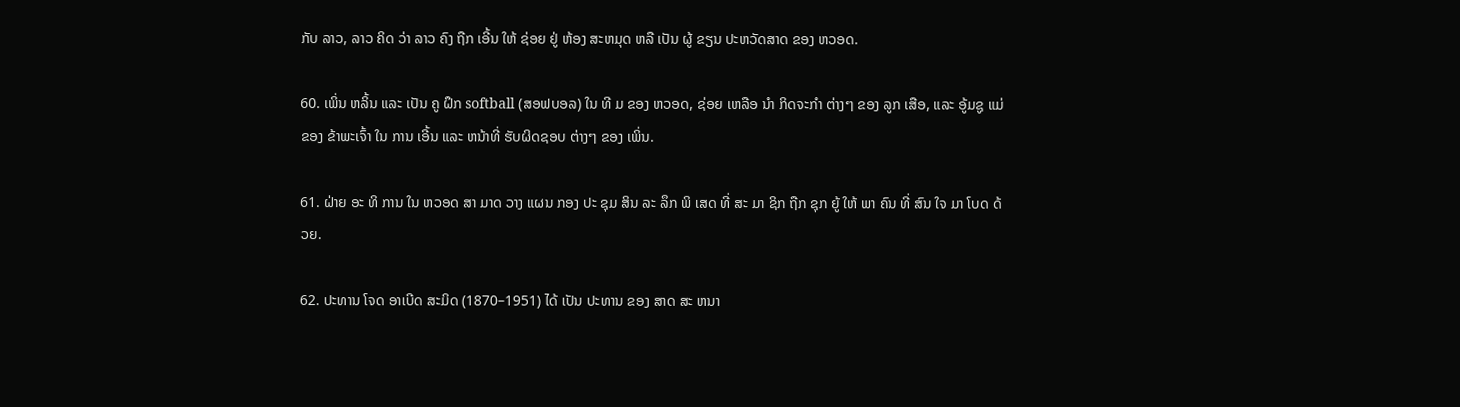ກັບ ລາວ, ລາວ ຄິດ ວ່າ ລາວ ຄົງ ຖືກ ເອີ້ນ ໃຫ້ ຊ່ອຍ ຢູ່ ຫ້ອງ ສະຫມຸດ ຫລື ເປັນ ຜູ້ ຂຽນ ປະຫວັດສາດ ຂອງ ຫວອດ.

60. ເພິ່ນ ຫລິ້ນ ແລະ ເປັນ ຄູ ຝຶກ softball (ສອຟບອລ) ໃນ ທີ ມ ຂອງ ຫວອດ, ຊ່ອຍ ເຫລືອ ນໍາ ກິດຈະກໍາ ຕ່າງໆ ຂອງ ລູກ ເສືອ, ແລະ ອູ້ມຊູ ແມ່ ຂອງ ຂ້າພະເຈົ້າ ໃນ ການ ເອີ້ນ ແລະ ຫນ້າທີ່ ຮັບຜິດຊອບ ຕ່າງໆ ຂອງ ເພິ່ນ.

61. ຝ່າຍ ອະ ທິ ການ ໃນ ຫວອດ ສາ ມາດ ວາງ ແຜນ ກອງ ປະ ຊຸມ ສິນ ລະ ລຶກ ພິ ເສດ ທີ່ ສະ ມາ ຊິກ ຖືກ ຊຸກ ຍູ້ ໃຫ້ ພາ ຄົນ ທີ່ ສົນ ໃຈ ມາ ໂບດ ດ້ວຍ.

62. ປະທານ ໂຈດ ອາເບີດ ສະມິດ (1870–1951) ໄດ້ ເປັນ ປະທານ ຂອງ ສາດ ສະ ຫນາ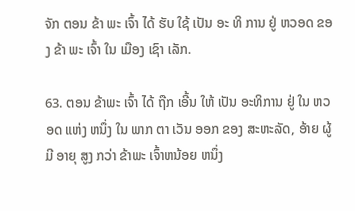ຈັກ ຕອນ ຂ້າ ພະ ເຈົ້າ ໄດ້ ຮັບ ໃຊ້ ເປັນ ອະ ທິ ການ ຢູ່ ຫວອດ ຂອງ ຂ້າ ພະ ເຈົ້າ ໃນ ເມືອງ ເຊົາ ເລັກ.

63. ຕອນ ຂ້າພະ ເຈົ້າ ໄດ້ ຖືກ ເອີ້ນ ໃຫ້ ເປັນ ອະທິການ ຢູ່ ໃນ ຫວອດ ແຫ່ງ ຫນຶ່ງ ໃນ ພາກ ຕາ ເວັນ ອອກ ຂອງ ສະຫະລັດ, ອ້າຍ ຜູ້ ມີ ອາຍຸ ສູງ ກວ່າ ຂ້າພະ ເຈົ້າຫນ້ອຍ ຫນຶ່ງ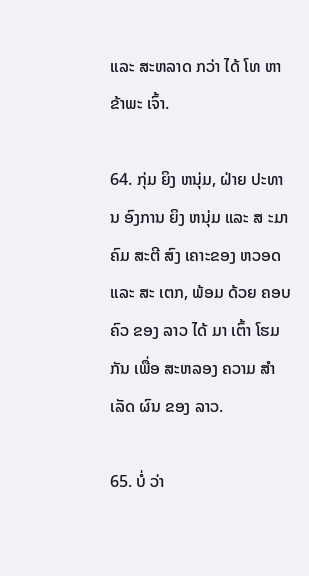ແລະ ສະຫລາດ ກວ່າ ໄດ້ ໂທ ຫາ ຂ້າພະ ເຈົ້າ.

64. ກຸ່ມ ຍິງ ຫນຸ່ມ, ຝ່າຍ ປະທານ ອົງການ ຍິງ ຫນຸ່ມ ແລະ ສ ະມາ ຄົມ ສະຕີ ສົງ ເຄາະຂອງ ຫວອດ ແລະ ສະ ເຕກ, ພ້ອມ ດ້ວຍ ຄອບຄົວ ຂອງ ລາວ ໄດ້ ມາ ເຕົ້າ ໂຮມ ກັນ ເພື່ອ ສະຫລອງ ຄວາມ ສໍາ ເລັດ ຜົນ ຂອງ ລາວ.

65. ບໍ່ ວ່າ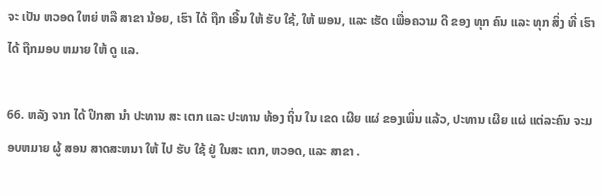ຈະ ເປັນ ຫວອດ ໃຫຍ່ ຫລື ສາຂາ ນ້ອຍ, ເຮົາ ໄດ້ ຖືກ ເອີ້ນ ໃຫ້ ຮັບ ໃຊ້, ໃຫ້ ພອນ, ແລະ ເຮັດ ເພື່ອຄວາມ ດີ ຂອງ ທຸກ ຄົນ ແລະ ທຸກ ສິ່ງ ທີ່ ເຮົາ ໄດ້ ຖືກມອບ ຫມາຍ ໃຫ້ ດູ ແລ.

66. ຫລັງ ຈາກ ໄດ້ ປຶກສາ ນໍາ ປະທານ ສະ ເຕກ ແລະ ປະທານ ທ້ອງ ຖິ່ນ ໃນ ເຂດ ເຜີຍ ແຜ່ ຂອງເພິ່ນ ແລ້ວ, ປະທານ ເຜີຍ ແຜ່ ແຕ່ລະຄົນ ຈະມອບຫມາຍ ຜູ້ ສອນ ສາດສະຫນາ ໃຫ້ ໄປ ຮັບ ໃຊ້ ຢູ່ ໃນສະ ເຕກ, ຫວອດ, ແລະ ສາຂາ .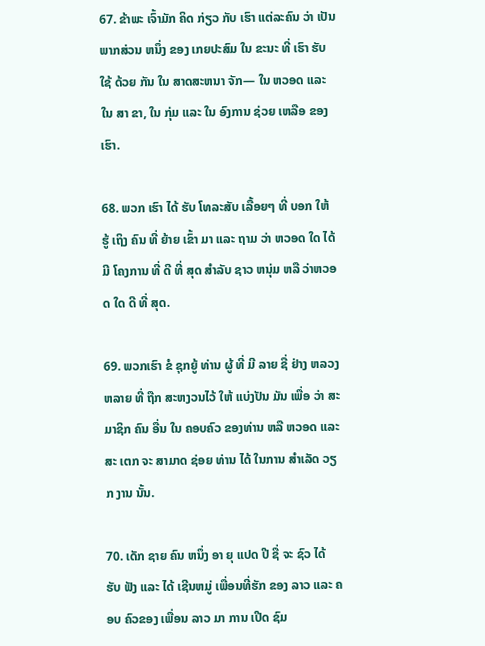67. ຂ້າພະ ເຈົ້າມັກ ຄິດ ກ່ຽວ ກັບ ເຮົາ ແຕ່ລະຄົນ ວ່າ ເປັນ ພາກສ່ວນ ຫນຶ່ງ ຂອງ ເກຍປະສົມ ໃນ ຂະນະ ທີ່ ເຮົາ ຮັບ ໃຊ້ ດ້ວຍ ກັນ ໃນ ສາດສະຫນາ ຈັກ— ໃນ ຫວອດ ແລະ ໃນ ສາ ຂາ, ໃນ ກຸ່ມ ແລະ ໃນ ອົງການ ຊ່ວຍ ເຫລືອ ຂອງ ເຮົາ.

68. ພວກ ເຮົາ ໄດ້ ຮັບ ໂທລະສັບ ເລື້ອຍໆ ທີ່ ບອກ ໃຫ້ ຮູ້ ເຖິງ ຄົນ ທີ່ ຍ້າຍ ເຂົ້າ ມາ ແລະ ຖາມ ວ່າ ຫວອດ ໃດ ໄດ້ ມີ ໂຄງການ ທີ່ ດີ ທີ່ ສຸດ ສໍາລັບ ຊາວ ຫນຸ່ມ ຫລື ວ່າຫວອດ ໃດ ດີ ທີ່ ສຸດ.

69. ພວກເຮົາ ຂໍ ຊຸກຍູ້ ທ່ານ ຜູ້ ທີ່ ມີ ລາຍ ຊື່ ຢ່າງ ຫລວງຫລາຍ ທີ່ ຖືກ ສະຫງວນໄວ້ ໃຫ້ ແບ່ງປັນ ມັນ ເພື່ອ ວ່າ ສະມາຊິກ ຄົນ ອື່ນ ໃນ ຄອບຄົວ ຂອງທ່ານ ຫລື ຫວອດ ແລະ ສະ ເຕກ ຈະ ສາມາດ ຊ່ອຍ ທ່ານ ໄດ້ ໃນການ ສໍາເລັດ ວຽກ ງານ ນັ້ນ.

70. ເດັກ ຊາຍ ຄົນ ຫນຶ່ງ ອາ ຍຸ ແປດ ປີ ຊື່ ຈະ ຊົວ ໄດ້ ຮັບ ຟັງ ແລະ ໄດ້ ເຊີນຫມູ່ ເພື່ອນທີ່ຮັກ ຂອງ ລາວ ແລະ ຄອບ ຄົວຂອງ ເພື່ອນ ລາວ ມາ ການ ເປີດ ຊົມ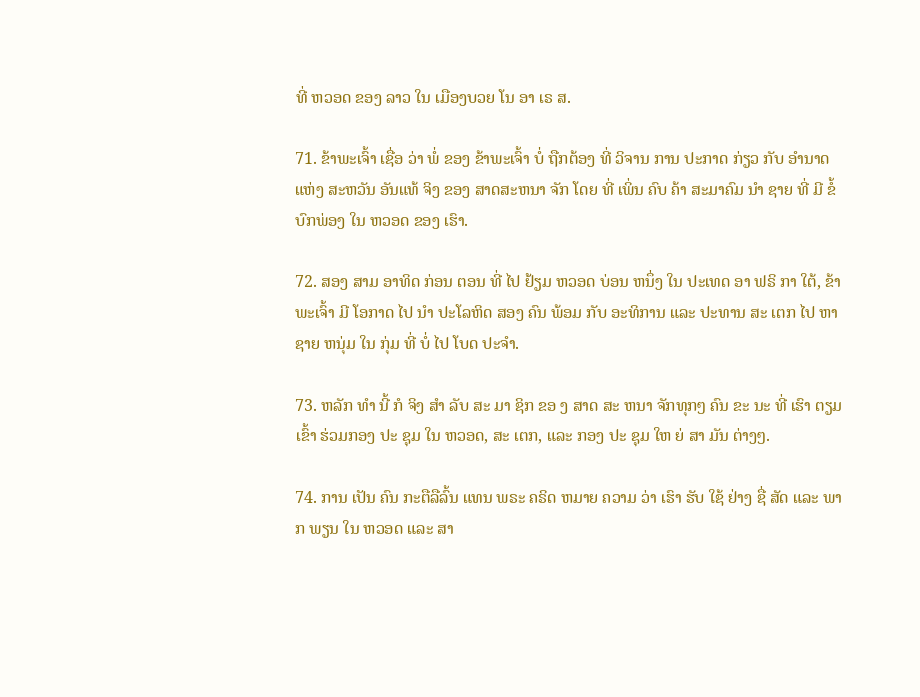ທີ່ ຫວອດ ຂອງ ລາວ ໃນ ເມືອງບວຍ ໂນ ອາ ເຣ ສ.

71. ຂ້າພະເຈົ້າ ເຊື່ອ ວ່າ ພໍ່ ຂອງ ຂ້າພະເຈົ້າ ບໍ່ ຖືກຕ້ອງ ທີ່ ວິຈານ ການ ປະກາດ ກ່ຽວ ກັບ ອໍານາດ ແຫ່ງ ສະຫວັນ ອັນແທ້ ຈິງ ຂອງ ສາດສະຫນາ ຈັກ ໂດຍ ທີ່ ເພິ່ນ ຄົບ ຄ້າ ສະມາຄົມ ນໍາ ຊາຍ ທີ່ ມີ ຂໍ້ ບົກພ່ອງ ໃນ ຫວອດ ຂອງ ເຮົາ.

72. ສອງ ສາມ ອາທິດ ກ່ອນ ຕອນ ທີ່ ໄປ ຢ້ຽມ ຫວອດ ບ່ອນ ຫນຶ່ງ ໃນ ປະເທດ ອາ ຟຣິ ກາ ໃຕ້, ຂ້າພະເຈົ້າ ມີ ໂອກາດ ໄປ ນໍາ ປະໂລຫິດ ສອງ ຄົນ ພ້ອມ ກັບ ອະທິການ ແລະ ປະທານ ສະ ເຕກ ໄປ ຫາ ຊາຍ ຫນຸ່ມ ໃນ ກຸ່ມ ທີ່ ບໍ່ ໄປ ໂບດ ປະຈໍາ.

73. ຫລັກ ທໍາ ນີ້ ກໍ ຈິງ ສໍາ ລັບ ສະ ມາ ຊິກ ຂອ ງ ສາດ ສະ ຫນາ ຈັກທຸກໆ ຄົນ ຂະ ນະ ທີ່ ເຮົາ ຕຽມ ເຂົ້າ ຮ່ວມກອງ ປະ ຊຸມ ໃນ ຫວອດ, ສະ ເຕກ, ແລະ ກອງ ປະ ຊຸມ ໃຫ ຍ່ ສາ ມັນ ຕ່າງໆ.

74. ການ ເປັນ ຄົນ ກະຕືລືລົ້ນ ແທນ ພຣະ ຄຣິດ ຫມາຍ ຄວາມ ວ່າ ເຮົາ ຮັບ ໃຊ້ ຢ່າງ ຊື່ ສັດ ແລະ ພາກ ພຽນ ໃນ ຫວອດ ແລະ ສາ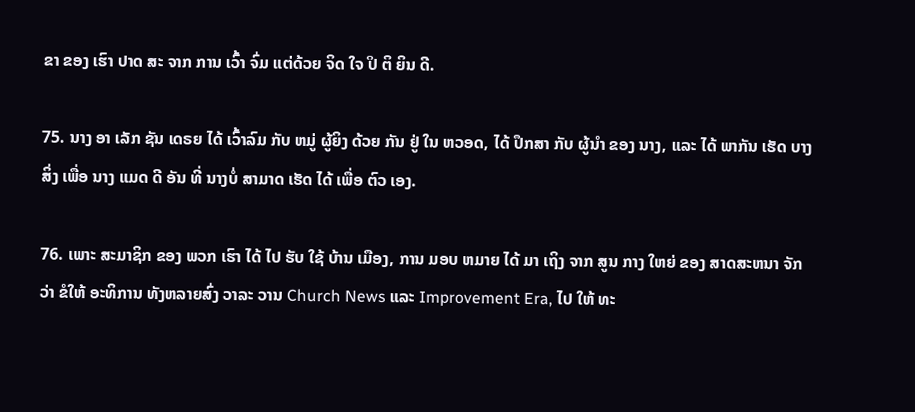ຂາ ຂອງ ເຮົາ ປາດ ສະ ຈາກ ການ ເວົ້າ ຈົ່ມ ແຕ່ດ້ວຍ ຈິດ ໃຈ ປິ ຕິ ຍິນ ດີ.

75. ນາງ ອາ ເລັກ ຊັນ ເດຣຍ ໄດ້ ເວົ້າລົມ ກັບ ຫມູ່ ຜູ້ຍິງ ດ້ວຍ ກັນ ຢູ່ ໃນ ຫວອດ, ໄດ້ ປຶກສາ ກັບ ຜູ້ນໍາ ຂອງ ນາງ, ແລະ ໄດ້ ພາກັນ ເຮັດ ບາງ ສິ່ງ ເພື່ອ ນາງ ແມດ ດີ ອັນ ທີ່ ນາງບໍ່ ສາມາດ ເຮັດ ໄດ້ ເພື່ອ ຕົວ ເອງ.

76. ເພາະ ສະມາຊິກ ຂອງ ພວກ ເຮົາ ໄດ້ ໄປ ຮັບ ໃຊ້ ບ້ານ ເມືອງ, ການ ມອບ ຫມາຍ ໄດ້ ມາ ເຖິງ ຈາກ ສູນ ກາງ ໃຫຍ່ ຂອງ ສາດສະຫນາ ຈັກ ວ່າ ຂໍໃຫ້ ອະທິການ ທັງຫລາຍສົ່ງ ວາລະ ວານ Church News ແລະ Improvement Era, ໄປ ໃຫ້ ທະ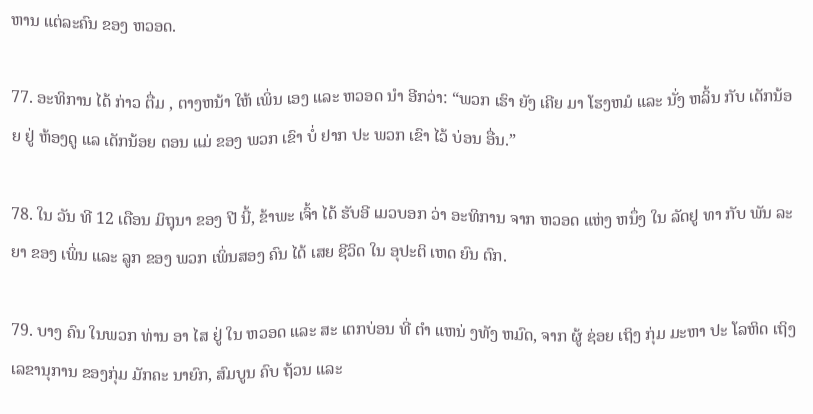ຫານ ແຕ່ລະຄົນ ຂອງ ຫວອດ.

77. ອະທິການ ໄດ້ ກ່າວ ຕື່ມ , ຕາງຫນ້າ ໃຫ້ ເພິ່ນ ເອງ ແລະ ຫວອດ ນໍາ ອີກວ່າ: “ພວກ ເຮົາ ຍັງ ເຄີຍ ມາ ໂຮງຫມໍ ແລະ ນັ່ງ ຫລິ້ນ ກັບ ເດັກນ້ອຍ ຢູ່ ຫ້ອງດູ ແລ ເດັກນ້ອຍ ຕອນ ແມ່ ຂອງ ພວກ ເຂົາ ບໍ່ ຢາກ ປະ ພວກ ເຂົາ ໄວ້ ບ່ອນ ອື່ນ.”

78. ໃນ ວັນ ທີ 12 ເດືອນ ມິຖຸນາ ຂອງ ປີ ນີ້, ຂ້າພະ ເຈົ້າ ໄດ້ ຮັບອີ ເມວບອກ ວ່າ ອະທິການ ຈາກ ຫວອດ ແຫ່ງ ຫນຶ່ງ ໃນ ລັດຢູ ທາ ກັບ ພັນ ລະ ຍາ ຂອງ ເພິ່ນ ແລະ ລູກ ຂອງ ພວກ ເພິ່ນສອງ ຄົນ ໄດ້ ເສຍ ຊີວິດ ໃນ ອຸປະຕິ ເຫດ ຍົນ ຕົກ.

79. ບາງ ຄົນ ໃນພວກ ທ່ານ ອາ ໄສ ຢູ່ ໃນ ຫວອດ ແລະ ສະ ເຕກບ່ອນ ທີ່ ຕໍາ ແຫນ່ ງທັງ ຫມົດ, ຈາກ ຜູ້ ຊ່ອຍ ເຖິງ ກຸ່ມ ມະຫາ ປະ ໂລຫິດ ເຖິງ ເລຂານຸການ ຂອງກຸ່ມ ມັກຄະ ນາຍົກ, ສົມບູນ ຄົບ ຖ້ວນ ແລະ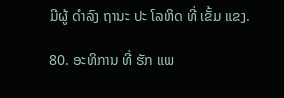ມີຜູ້ ດໍາລົງ ຖານະ ປະ ໂລຫິດ ທີ່ ເຂັ້ມ ແຂງ.

80. ອະທິການ ທີ່ ຮັກ ແພ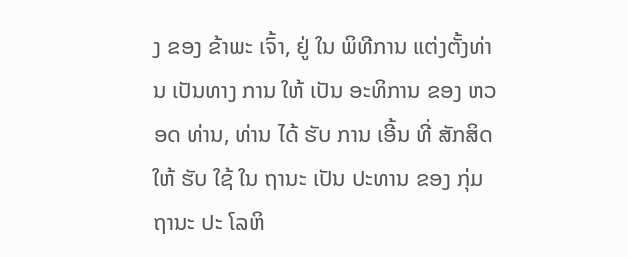ງ ຂອງ ຂ້າພະ ເຈົ້າ, ຢູ່ ໃນ ພິທີການ ແຕ່ງຕັ້ງທ່ານ ເປັນທາງ ການ ໃຫ້ ເປັນ ອະທິການ ຂອງ ຫວອດ ທ່ານ, ທ່ານ ໄດ້ ຮັບ ການ ເອີ້ນ ທີ່ ສັກສິດ ໃຫ້ ຮັບ ໃຊ້ ໃນ ຖານະ ເປັນ ປະທານ ຂອງ ກຸ່ມຖານະ ປະ ໂລຫິ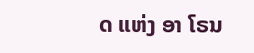ດ ແຫ່ງ ອາ ໂຣນ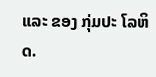ແລະ ຂອງ ກຸ່ມປະ ໂລຫິດ.